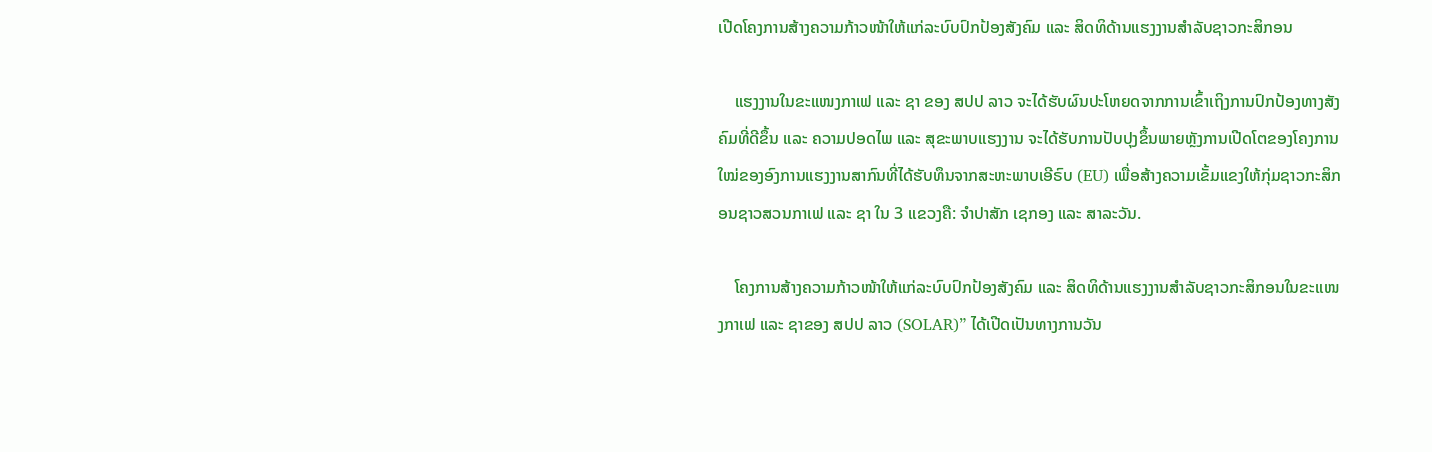ເປີດໂຄງການສ້າງຄວາມກ້າວໜ້າໃຫ້ແກ່ລະບົບປົກປ້ອງສັງຄົມ ແລະ ສິດທິດ້ານແຮງງານສຳລັບຊາວກະສິກອນ

    ແຮງງານໃນຂະແໜງກາເຟ ແລະ ຊາ ຂອງ ສປປ ລາວ ຈະໄດ້ຮັບຜົນປະໂຫຍດຈາກການເຂົ້າເຖິງການປົກປ້ອງທາງສັງຄົມທີ່ດີຂຶ້ນ ແລະ ຄວາມປອດໄພ ແລະ ສຸຂະພາບແຮງງານ ຈະໄດ້ຮັບການປັບປຸງຂຶ້ນພາຍຫຼັງການເປີດໂຕຂອງໂຄງການໃໝ່ຂອງອົງການແຮງງານສາກົນທີ່ໄດ້ຮັບທຶນຈາກສະຫະພາບເອີຣົບ (EU) ເພື່ອສ້າງຄວາມເຂັ້ມແຂງໃຫ້ກຸ່ມຊາວກະສິກອນຊາວສວນກາເຟ ແລະ ຊາ ໃນ 3 ແຂວງຄື: ຈໍາປາສັກ ເຊກອງ ແລະ ສາລະວັນ.

    ໂຄງການສ້າງຄວາມກ້າວໜ້າໃຫ້ແກ່ລະບົບປົກປ້ອງສັງຄົມ ແລະ ສິດທິດ້ານແຮງງານສຳລັບຊາວກະສິກອນໃນຂະແໜງກາເຟ ແລະ ຊາຂອງ ສປປ ລາວ (SOLAR)” ໄດ້ເປີດເປັນທາງການວັນ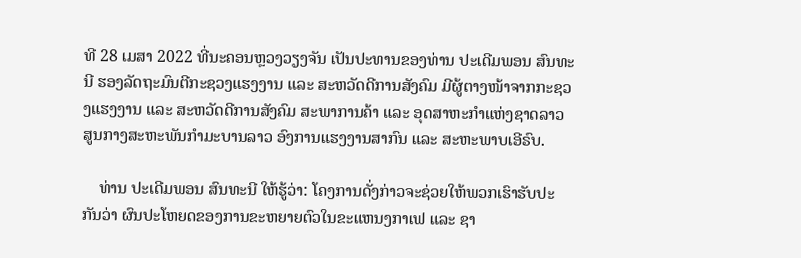ທີ 28 ເມສາ 2022 ທີ່ນະຄອນຫຼວງວຽງຈັນ ເປັນປະທານຂອງທ່ານ ປະເດີມພອນ ສົນທະນີ ຮອງລັດຖະມົນຕີກະຊວງແຮງງານ ແລະ ສະຫວັດດີການສັງຄົມ ມີຜູ້ຕາງໜ້າຈາກກະຊວງແຮງງານ ແລະ ສະຫວັດດີການສັງຄົມ ສະພາການຄ້າ ແລະ ອຸດສາຫະກຳແຫ່ງຊາດລາວ ສູນກາງສະຫະພັນກຳມະບານລາວ ອົງການແຮງງານສາກົນ ແລະ ສະຫະພາບເອີຣົບ.

    ທ່ານ ປະເດີມພອນ ສົນທະນີ ໃຫ້ຮູ້ວ່າ: ໂຄງການດັ່ງກ່າວຈະຊ່ວຍໃຫ້ພວກເຮົາຮັບປະກັນວ່າ ຜົນປະໂຫຍດຂອງການຂະຫຍາຍຕົວໃນຂະແຫນງກາເຟ ແລະ ຊາ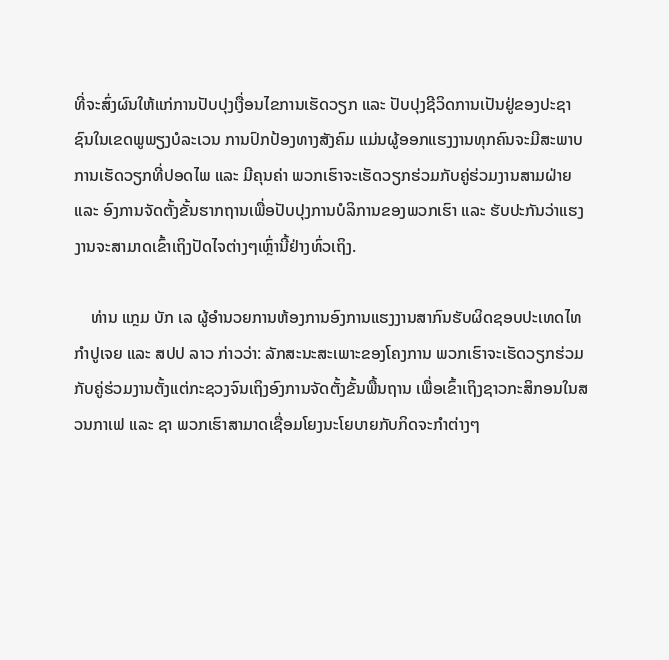ທີ່ຈະສົ່ງຜົນໃຫ້ແກ່ການປັບປຸງເງື່ອນໄຂການເຮັດວຽກ ແລະ ປັບປຸງຊີວິດການເປັນຢູ່ຂອງປະຊາຊົນໃນເຂດພູພຽງບໍລະເວນ ການປົກປ້ອງທາງສັງຄົມ ແມ່ນຜູ້ອອກແຮງງານທຸກຄົນຈະມີສະພາບການເຮັດວຽກທີ່ປອດໄພ ແລະ ມີຄຸນຄ່າ ພວກເຮົາຈະເຮັດວຽກຮ່ວມກັບຄູ່ຮ່ວມງານສາມຝ່າຍ ແລະ ອົງການຈັດຕັ້ງຂັ້ນຮາກຖານເພື່ອປັບປຸງການບໍລິການຂອງພວກເຮົາ ແລະ ຮັບປະກັນວ່າແຮງງານຈະສາມາດເຂົ້າເຖິງປັດໄຈຕ່າງໆເຫຼົ່ານີ້ຢ່າງທົ່ວເຖິງ.

    ທ່ານ ແກຼມ ບັກ ເລ ຜູ້ອໍານວຍການຫ້ອງການອົງການແຮງງານສາກົນຮັບຜິດຊອບປະເທດໄທ ກຳປູເຈຍ ແລະ ສປປ ລາວ ກ່າວວ່າ: ລັກສະນະສະເພາະຂອງໂຄງການ ພວກເຮົາຈະເຮັດວຽກຮ່ວມກັບຄູ່ຮ່ວມງານຕັ້ງແຕ່ກະຊວງຈົນເຖິງອົງການຈັດຕັ້ງຂັ້ນພື້ນຖານ ເພື່ອເຂົ້າເຖິງຊາວກະສິກອນໃນສວນກາເຟ ແລະ ຊາ ພວກເຮົາສາມາດເຊື່ອມໂຍງນະໂຍບາຍກັບກິດຈະກຳຕ່າງໆ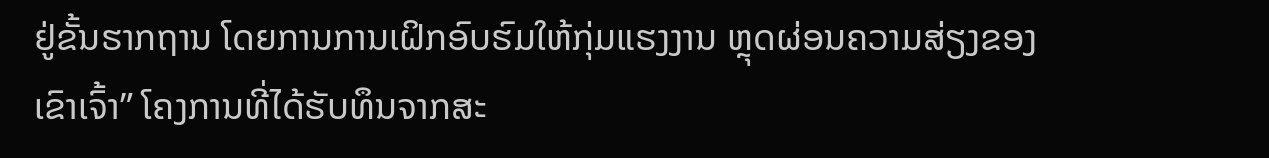ຢູ່ຂັ້ນຮາກຖານ ໂດຍການການເຝິກອົບຮົມໃຫ້ກຸ່ມແຮງງານ ຫຼຸດຜ່ອນຄວາມສ່ຽງຂອງເຂົາເຈົ້າ” ໂຄງການທີ່ໄດ້ຮັບທຶນຈາກສະ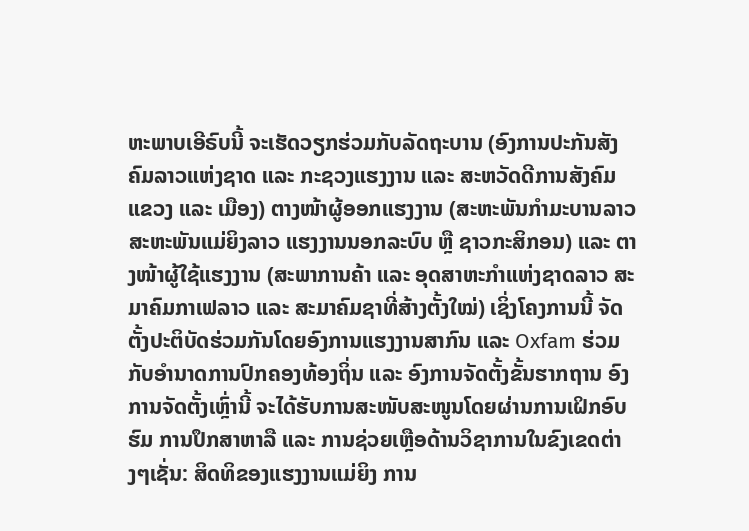ຫະພາບເອີຣົບນີ້ ຈະເຮັດວຽກຮ່ວມກັບລັດຖະບານ (ອົງການປະກັນສັງຄົມລາວແຫ່ງຊາດ ແລະ ກະຊວງແຮງງານ ແລະ ສະຫວັດດີການສັງຄົມ ແຂວງ ແລະ ເມືອງ) ຕາງໜ້າຜູ້ອອກແຮງງານ (ສະຫະພັນກຳມະບານລາວ ສະຫະພັນແມ່ຍິງລາວ ແຮງງານນອກລະບົບ ຫຼື ຊາວກະສິກອນ) ແລະ ຕາງໜ້າຜູ້ໃຊ້ແຮງງານ (ສະພາການຄ້າ ແລະ ອຸດສາຫະກຳແຫ່ງຊາດລາວ ສະມາຄົມກາເຟລາວ ແລະ ສະມາຄົມຊາທີ່ສ້າງຕັ້ງໃໝ່) ເຊິ່ງໂຄງການນີ້ ຈັດຕັ້ງປະຕິບັດຮ່ວມກັນໂດຍອົງການແຮງງານສາກົນ ແລະ Oxfam ຮ່ວມກັບອໍານາດການປົກຄອງທ້ອງຖິ່ນ ແລະ ອົງການຈັດຕັ້ງຂັ້ນຮາກຖານ ອົງການຈັດຕັ້ງເຫຼົ່ານີ້ ຈະໄດ້ຮັບການສະໜັບສະໜູນໂດຍຜ່ານການເຝິກອົບຮົມ ການປຶກສາຫາລື ແລະ ການຊ່ວຍເຫຼືອດ້ານວິຊາການໃນຂົງເຂດຕ່າງໆເຊັ່ນ: ສິດທິຂອງແຮງງານແມ່ຍິງ ການ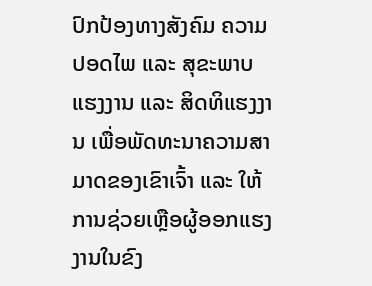ປົກປ້ອງທາງສັງຄົມ ຄວາມປອດໄພ ແລະ ສຸຂະພາບແຮງງານ ແລະ ສິດທິແຮງງານ ເພື່ອພັດທະນາຄວາມສາມາດຂອງເຂົາເຈົ້າ ແລະ ໃຫ້ການຊ່ວຍເຫຼືອຜູ້ອອກແຮງງານໃນຂົງ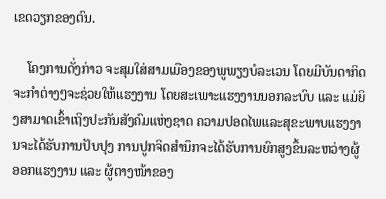ເຂດວຽກຂອງຕົນ.

    ໂຄງການດັ່ງກ່າວ ຈະສຸມໃສ່ສາມເມືອງຂອງພູພຽງບໍລະເວນ ໂດຍມີບັນດາກິດຈະກຳຕ່າງໆຈະຊ່ວຍໃຫ້ແຮງງານ ໂດຍສະເພາະແຮງງານນອກລະບົບ ແລະ ແມ່ຍິງສາມາດເຂົ້າເຖິງປະກັນສັງຄົມແຫ່ງຊາດ ຄວາມປອດໄພແລະສຸຂະພາບແຮງງານຈະໄດ້ຮັບການປັບປຸງ ການປູກຈິດສໍານຶກຈະໄດ້ຮັບການຍົກສູງຂຶ້ນລະຫວ່າງຜູ້ອອກແຮງງານ ແລະ ຜູ້ຕາງໜ້າຂອງ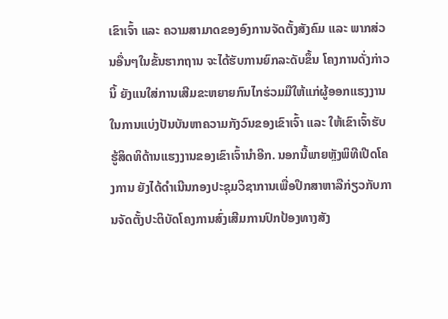ເຂົາເຈົ້າ ແລະ ຄວາມສາມາດຂອງອົງການຈັດຕັ້ງສັງຄົມ ແລະ ພາກສ່ວນອື່ນໆໃນຂັ້ນຮາກຖານ ຈະໄດ້ຮັບການຍົກລະດັບຂຶ້ນ ໂຄງການດັ່ງກ່າວນິ້ ຍັງແນໃສ່ການເສີມຂະຫຍາຍກົນໄກຮ່ວມມືໃຫ້ແກ່ຜູ້ອອກແຮງງານໃນການແບ່ງປັນບັນຫາຄວາມກັງວົນຂອງເຂົາເຈົ້າ ແລະ ໃຫ້ເຂົາເຈົ້າຮັບຮູ້ສິດທິດ້ານແຮງງານຂອງເຂົາເຈົ້ານຳອີກ. ນອກນີ້ພາຍຫຼັງພິທີເປີດໂຄງການ ຍັງໄດ້ດໍາເນີນກອງປະຊຸມວິຊາການເພື່ອປຶກສາຫາລືກ່ຽວກັບການຈັດຕັ້ງປະຕິບັດໂຄງການສົ່ງເສີມການປົກປ້ອງທາງສັງ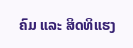ຄົມ ແລະ ສິດທິແຮງ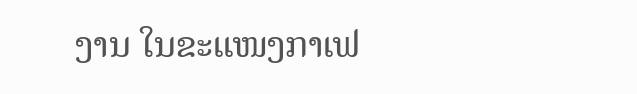ງານ ໃນຂະແໜງກາເຟ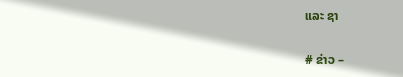ແລະ ຊາ

# ຂ່າວ –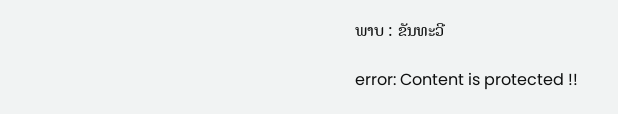ພາບ : ຂັນທະວີ

error: Content is protected !!